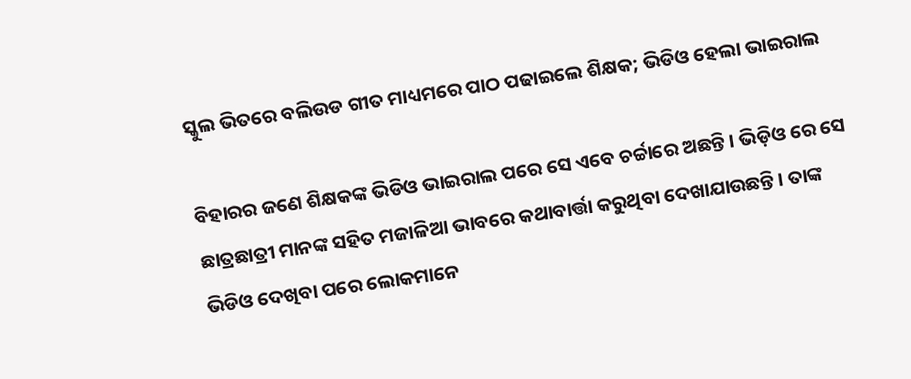ସ୍କୁଲ ଭିତରେ ବଲିଉଡ ଗୀତ ମାଧ୍ୟମରେ ପାଠ ପଢାଇଲେ ଶିକ୍ଷକ; ଭିଡିଓ ହେଲା ଭାଇରାଲ

ବିହାରର ଜଣେ ଶିକ୍ଷକଙ୍କ ଭିଡିଓ ଭାଇରାଲ ପରେ ସେ ଏବେ ଚର୍ଚ୍ଚାରେ ଅଛନ୍ତି । ଭିଡ଼ିଓ ରେ ସେ ଛାତ୍ରଛାତ୍ରୀ ମାନଙ୍କ ସହିତ ମଜାଳିଆ ଭାବରେ କଥାବାର୍ତ୍ତା କରୁଥିବା ଦେଖାଯାଉଛନ୍ତି । ତାଙ୍କ ଭିଡିଓ ଦେଖିବା ପରେ ଲୋକମାନେ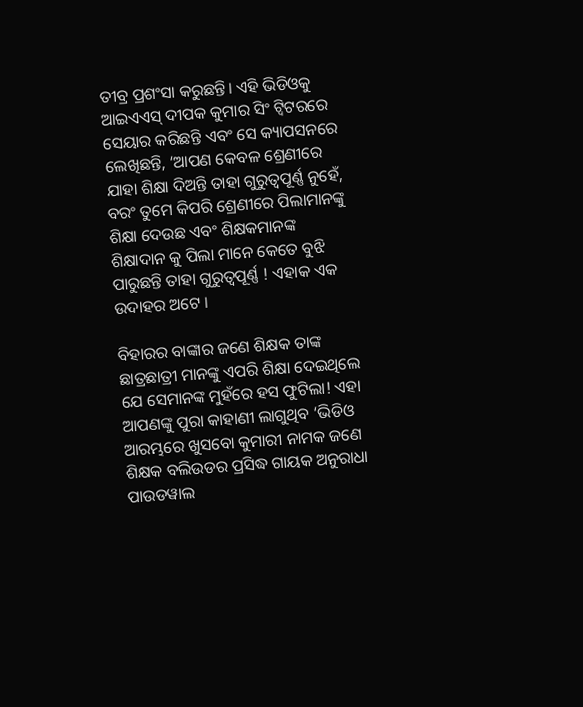ତୀବ୍ର ପ୍ରଶଂସା କରୁଛନ୍ତି। ଏହି ଭିଡିଓକୁ ଆଇଏଏସ୍ ଦୀପକ କୁମାର ସିଂ ଟ୍ୱିଟରରେ ସେୟାର କରିଛନ୍ତି ଏବଂ ସେ କ୍ୟାପସନରେ ଲେଖିଛନ୍ତି, ‘ଆପଣ କେବଳ ଶ୍ରେଣୀରେ ଯାହା ଶିକ୍ଷା ଦିଅନ୍ତି ତାହା ଗୁରୁତ୍ୱପୂର୍ଣ୍ଣ ନୁହେଁ, ବରଂ ତୁମେ କିପରି ଶ୍ରେଣୀରେ ପିଲାମାନଙ୍କୁ ଶିକ୍ଷା ଦେଉଛ ଏବଂ ଶିକ୍ଷକମାନଙ୍କ ଶିକ୍ଷାଦାନ କୁ ପିଲା ମାନେ କେତେ ବୁଝି ପାରୁଛନ୍ତି ତାହା ଗୁରୁତ୍ୱପୂର୍ଣ୍ଣ ! ଏହାକ ଏକ ଉଦାହର ଅଟେ ।

ବିହାରର ବାଙ୍କାର ଜଣେ ଶିକ୍ଷକ ତାଙ୍କ ଛାତ୍ରଛାତ୍ରୀ ମାନଙ୍କୁ ଏପରି ଶିକ୍ଷା ଦେଇଥିଲେ ଯେ ସେମାନଙ୍କ ମୁହଁରେ ହସ ଫୁଟିଲା! ଏହା ଆପଣଙ୍କୁ ପୁରା କାହାଣୀ ଲାଗୁଥିବ ‘ଭିଡିଓ ଆରମ୍ଭରେ ଖୁସବୋ କୁମାରୀ ନାମକ ଜଣେ ଶିକ୍ଷକ ବଲିଉଡର ପ୍ରସିଦ୍ଧ ଗାୟକ ଅନୁରାଧା ପାଉଡୱାଲ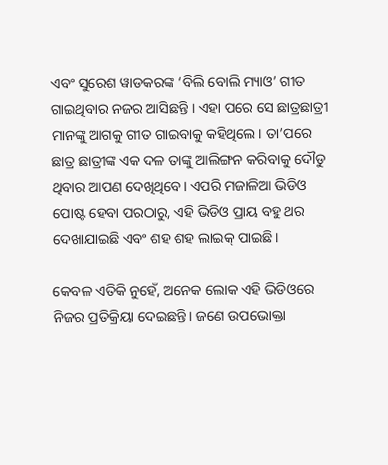ଏବଂ ସୁରେଶ ୱାଡକରଙ୍କ ‘ବିଲି ବୋଲି ମ୍ୟାଓ’ ଗୀତ ଗାଇଥିବାର ନଜର ଆସିଛନ୍ତି । ଏହା ପରେ ସେ ଛାତ୍ରଛାତ୍ରୀ ମାନଙ୍କୁ ଆଗକୁ ଗୀତ ଗାଇବାକୁ କହିଥିଲେ। ତା’ପରେ ଛାତ୍ର ଛାତ୍ରୀଙ୍କ ଏକ ଦଳ ତାଙ୍କୁ ଆଲିଙ୍ଗନ କରିବାକୁ ଦୌଡୁ ଥିବାର ଆପଣ ଦେଖିଥିବେ। ଏପରି ମଜାଳିଆ ଭିଡିଓ ପୋଷ୍ଟ ହେବା ପରଠାରୁ, ଏହି ଭିଡିଓ ପ୍ରାୟ ବହୁ ଥର ଦେଖାଯାଇଛି ଏବଂ ଶହ ଶହ ଲାଇକ୍ ପାଇଛି।

କେବଳ ଏତିକି ନୁହେଁ, ଅନେକ ଲୋକ ଏହି ଭିଡିଓରେ ନିଜର ପ୍ରତିକ୍ରିୟା ଦେଇଛନ୍ତି। ଜଣେ ଉପଭୋକ୍ତା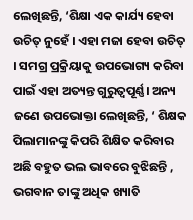ଲେଖିଛନ୍ତି, ‘ଶିକ୍ଷା ଏକ କାର୍ଯ୍ୟ ହେବା ଉଚିତ୍ ନୁହେଁ । ଏହା ମଜା ହେବା ଉଚିତ୍ । ସମଗ୍ର ପ୍ରକ୍ରିୟାକୁ ଉପଭୋଗ୍ୟ କରିବା ପାଇଁ ଏହା ଅତ୍ୟନ୍ତ ଗୁରୁତ୍ୱପୂର୍ଣ୍ଣ। ଅନ୍ୟ ଜଣେ ଉପଭୋକ୍ତା ଲେଖିଛନ୍ତି, ‘ ଶିକ୍ଷକ ପିଲାମାନଙ୍କୁ କିପରି ଶିକ୍ଷିତ କରିବାର ଅଛି ବହୁତ ଭଲ ଭାବରେ ବୁଝିଛନ୍ତି , ଭଗବାନ ତାଙ୍କୁ ଅଧିକ ଖ୍ୟାତି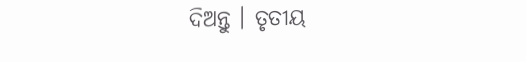ଦିଅନ୍ତୁ । ତୃତୀୟ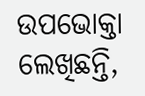ଉପଭୋକ୍ତା ଲେଖିଛନ୍ତି,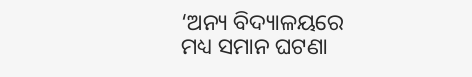‘ଅନ୍ୟ ବିଦ୍ୟାଳୟରେ ମଧ୍ୟ ସମାନ ଘଟଣା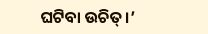ଘଟିବା ଉଚିତ୍।’